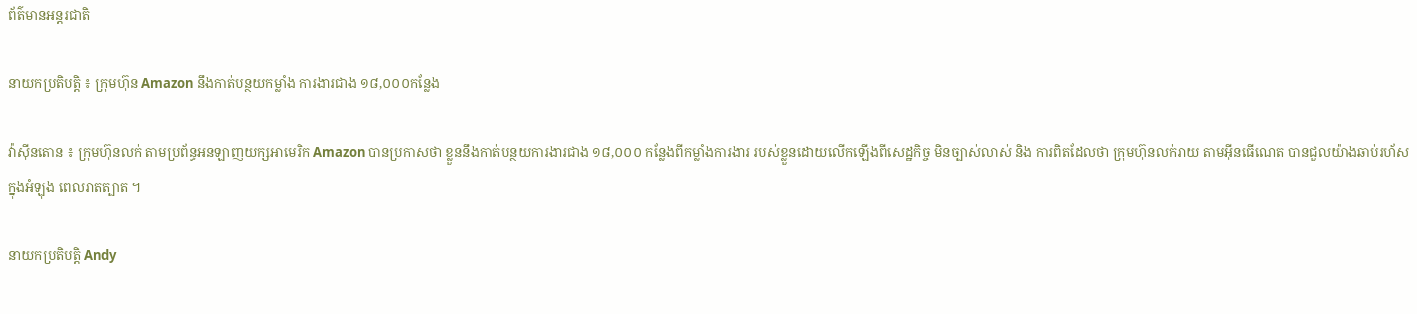ព័ត៌មានអន្តរជាតិ

នាយកប្រតិបត្តិ ៖ ក្រុមហ៊ុន Amazon នឹងកាត់បន្ថយកម្លាំង ការងារជាង ១៨,០០០កន្លែង

វ៉ាស៊ីនតោន ៖ ក្រុមហ៊ុនលក់ តាមប្រព័ន្ធអនឡាញយក្សអាមេរិក Amazon បានប្រកាសថា ខ្លួននឹងកាត់បន្ថយការងារជាង ១៨,០០០ កន្លែងពីកម្លាំងការងារ របស់ខ្លួនដោយលើកឡើងពីសេដ្ឋកិច្ច មិនច្បាស់លាស់ និង ការពិតដែលថា ក្រុមហ៊ុនលក់រាយ តាមអ៊ីនធើណេត បានជួលយ៉ាងឆាប់រហ័ស ក្នុងអំឡុង ពេលរាតត្បាត ។

នាយកប្រតិបត្តិ Andy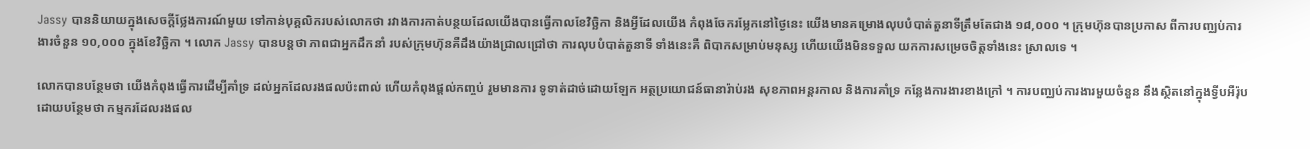Jassy បាននិយាយក្នុងសេចក្តីថ្លែងការណ៍មួយ ទៅកាន់បុគ្គលិករបស់លោកថា រវាងការកាត់បន្ថយដែលយើងបានធ្វើកាលខែវិច្ឆិកា និងអ្វីដែលយើង កំពុងចែករម្លែកនៅថ្ងៃនេះ យើងមានគម្រោងលុបបំបាត់តួនាទីត្រឹមតែជាង ១៨,០០០ ។ ក្រុមហ៊ុនបានប្រកាស ពីការបញ្ឈប់ការងារចំនួន ១០,០០០ ក្នុងខែវិច្ឆិកា ។ លោក Jassy បានបន្តថា ភាពជាអ្នកដឹកនាំ របស់ក្រុមហ៊ុនគឺដឹងយ៉ាងជ្រាលជ្រៅថា ការលុបបំបាត់តួនាទី ទាំងនេះគឺ ពិបាកសម្រាប់មនុស្ស ហើយយើងមិនទទួល យកការសម្រេចចិត្តទាំងនេះ ស្រាលទេ ។

លោកបានបន្ថែមថា យើងកំពុងធ្វើការដើម្បីគាំទ្រ ដល់អ្នកដែលរងផលប៉ះពាល់ ហើយកំពុងផ្តល់កញ្ចប់ រួមមានការ ទូទាត់ដាច់ដោយឡែក អត្ថប្រយោជន៍ធានារ៉ាប់រង សុខភាពអន្តរកាល និងការគាំទ្រ កន្លែងការងារខាងក្រៅ ។ ការបញ្ឈប់ការងារមួយចំនួន នឹងស្ថិតនៅក្នុងទ្វីបអឺរ៉ុប ដោយបន្ថែមថា កម្មករដែលរងផល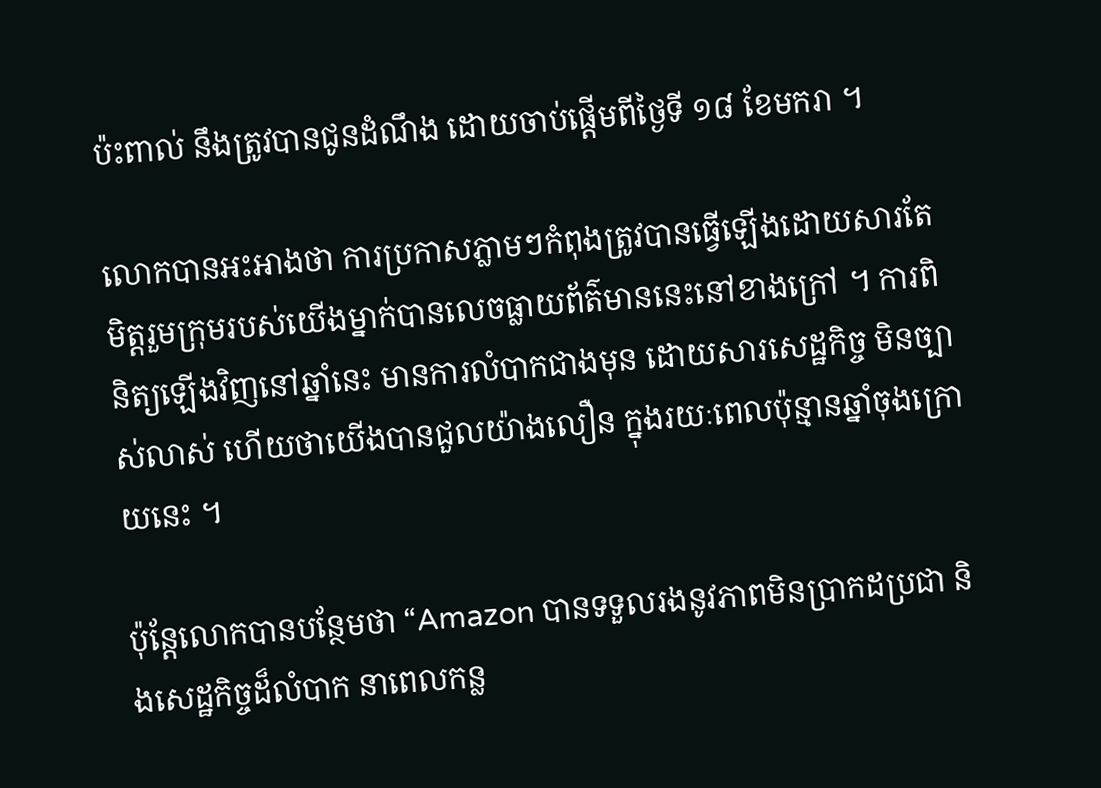ប៉ះពាល់ នឹងត្រូវបានជូនដំណឹង ដោយចាប់ផ្តើមពីថ្ងៃទី ១៨ ខែមករា ។

លោកបានអះអាងថា ការប្រកាសភ្លាមៗកំពុងត្រូវបានធ្វើឡើងដោយសារតែមិត្តរួមក្រុមរបស់យើងម្នាក់បានលេចធ្លាយព័ត៌មាននេះនៅខាងក្រៅ ។ ការពិនិត្យឡើងវិញនៅឆ្នាំនេះ មានការលំបាកជាងមុន ដោយសារសេដ្ឋកិច្ច មិនច្បាស់លាស់ ហើយថាយើងបានជួលយ៉ាងលឿន ក្នុងរយៈពេលប៉ុន្មានឆ្នាំចុងក្រោយនេះ ។

ប៉ុន្តែលោកបានបន្ថែមថា “Amazon បានទទួលរងនូវភាពមិនប្រាកដប្រជា និងសេដ្ឋកិច្ចដ៏លំបាក នាពេលកន្ល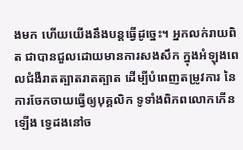ងមក ហើយយើងនឹងបន្តធ្វើដូច្នេះ។ អ្នកលក់រាយពិត ជាបានជួលដោយមានការសងសឹក ក្នុងអំឡុងពេលជំងឺរាតត្បាតរាតត្បាត ដើម្បីបំពេញតម្រូវការ នៃការចែកចាយធ្វើឲ្យបុគ្គលិក ទូទាំងពិភពលោកកើនឡើង ទ្វេដងនៅច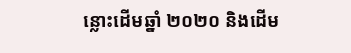ន្លោះដើមឆ្នាំ ២០២០ និងដើម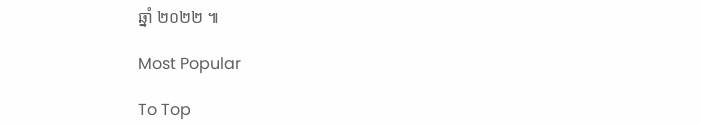ឆ្នាំ ២០២២ ៕

Most Popular

To Top